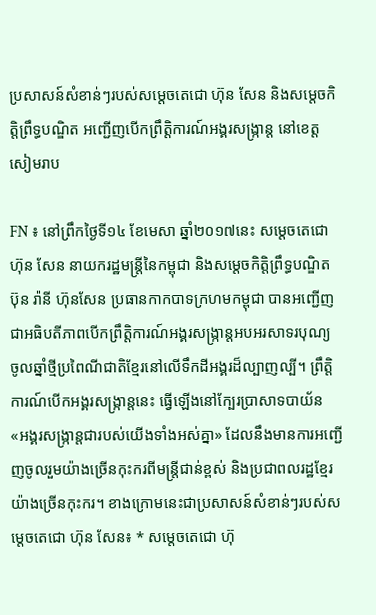ប្រសាសន៍សំខាន់ៗរបស់សម្តេចតេជោ ហ៊ុន សែន និងសម្តេចកិត្តិព្រឹទ្ធបណ្ឌិត អញ្ជើញបើកព្រឹត្តិការណ៍អង្គរសង្រ្កាន្ត នៅខេត្តសៀមរាប

FN ៖ នៅព្រឹកថ្ងៃទី១៤ ខែមេសា ឆ្នាំ២០១៧នេះ សម្តេចតេជោ ហ៊ុន សែន នាយករដ្ឋមន្រ្តីនៃកម្ពុជា និងសម្តេចកិត្តិព្រឹទ្ធបណ្ឌិត ប៊ុន រ៉ានី ហ៊ុនសែន ប្រធានកាកបាទក្រហមកម្ពុជា បានអញ្ជើញជាអធិបតីភាពបើកព្រឹត្តិការណ៍អង្គរសង្រ្កាន្តអបអរសាទរបុណ្យ ចូលឆ្នាំថ្មីប្រពៃណីជាតិខ្មែរនៅលើទឹកដីអង្គរដ៏ល្បាញល្បី។ ព្រឹត្តិការណ៍បើកអង្គរសង្រ្កាន្តនេះ ធ្វើឡើងនៅក្បែរប្រាសាទបាយ័ន «អង្គរសង្រ្កាន្តជារបស់យើងទាំងអស់គ្នា» ដែលនឹងមានការអញ្ជើញចូលរួមយ៉ាងច្រើនកុះករពីមន្រ្តីជាន់ខ្ពស់ និងប្រជាពលរដ្ឋខ្មែរយ៉ាងច្រើនកុះករ។ ខាងក្រោមនេះជាប្រសាសន៍សំខាន់ៗរបស់សម្តេចតេជោ ហ៊ុន សែន៖ * សម្តេចតេជោ ហ៊ុ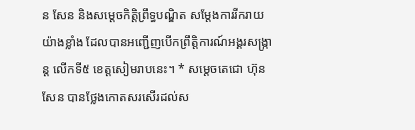ន សែន និងសម្តេចកិត្តិព្រឹទ្ធបណ្ឌិត សម្តែងការរីករាយយ៉ាងខ្លាំង ដែលបានអញ្ជើញបើកព្រឹត្តិការណ៍អង្គរសង្រ្កាន្ត លើកទី៥ ខេត្តសៀមរាបនេះ។ * សម្តេចតេជោ ហ៊ុន សែន បានថ្លែងកោតសរសើរដល់ស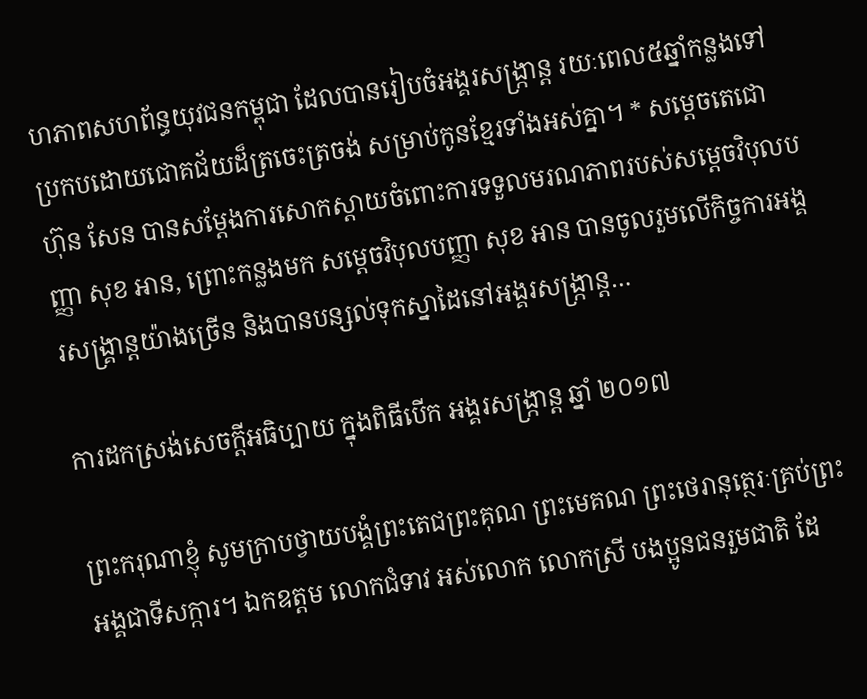ហភាពសហព័ន្ធយុវជនកម្ពុជា ដែលបានរៀបចំអង្គរសង្រ្កាន្ត រយៈពេល៥ឆ្នាំកន្លងទៅ ប្រកបដោយជោគជ័យដ៏ត្រចេះត្រចង់ សម្រាប់កូនខ្មែរទាំងអស់គ្នា។ * សម្តេចតេជោ ហ៊ុន សែន បានសម្តែងការសោកស្តាយចំពោះការទទួលមរណភាពរបស់សម្តេចវិបុលបញ្ញា សុខ អាន, ព្រោះកន្លងមក សម្តេចវិបុលបញ្ញា សុខ អាន បានចូលរួមលើកិច្ចការអង្គរសង្គ្រាន្តយ៉ាងច្រើន និងបានបន្សល់ទុកស្នាដៃនៅអង្គរសង្ក្រាន្ត…

ការដកស្រង់សេចក្តីអធិប្បាយ ក្នុងពិធីបើក អង្គរសង្រ្កាន្ត ឆ្នាំ ២០១៧

ព្រះករុណាខ្ញុំ សូមក្រាបថ្វាយបង្គំព្រះតេជព្រះគុណ ព្រះមេគណ ព្រះថេរានុត្ថេរៈគ្រប់ព្រះអង្គជាទីសក្ការ។ ឯកឧត្តម លោកជំទាវ អស់លោក លោកស្រី បងប្អូនជនរួមជាតិ ដែ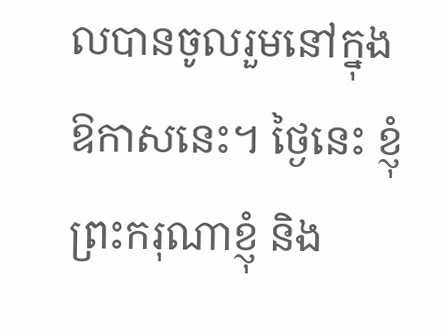លបានចូលរួមនៅក្នុងឱកាសនេះ។ ថ្ងៃនេះ ខ្ញុំព្រះករុណាខ្ញុំ និង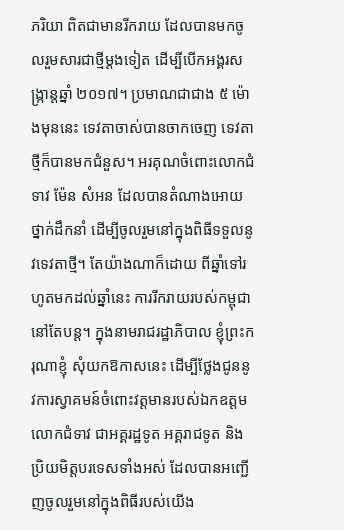ភរិយា ពិតជាមានរីករាយ ដែលបានមកចូលរួមសារជាថ្មីម្ដងទៀត ដើម្បីបើកអង្គរសង្រ្កាន្តឆ្នាំ ២០១៧។ ប្រមាណជាជាង ៥ ម៉ោងមុននេះ ទេវតាចាស់បានចាកចេញ ទេវតាថ្មីក៏បានមកជំនួស។ អរគុណចំពោះលោកជំទាវ ម៉ែន សំអន ដែលបានតំណាងអោយថ្នាក់ដឹកនាំ ដើម្បីចូលរួមនៅក្នុងពិធីទទួលនូវទេវតាថ្មី។ តែយ៉ាងណាក៏ដោយ ពីឆ្នាំទៅរហូតមកដល់ឆ្នាំនេះ ការរីករាយរបស់កម្ពុជានៅតែបន្ត។ ក្នុងនាមរាជរដ្ឋាភិបាល ខ្ញុំព្រះករុណាខ្ញុំ សុំយកឱកាសនេះ ដើម្បីថ្លែងជូននូវការស្វាគមន៍ចំពោះវត្តមានរបស់ឯកឧត្តម លោកជំទាវ ជាអគ្គរដ្ឋទូត អគ្គរាជទូត និងប្រិយមិត្តបរទេសទាំងអស់ ដែលបានអញ្ជើញចូលរួមនៅក្នុងពិធីរបស់យើង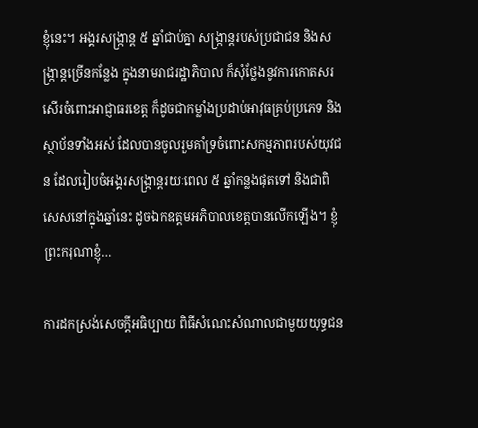ខ្ញុំនេះ។ អង្គរសង្រ្កាន្ត ៥ ឆ្នាំជាប់គ្នា សង្ក្រាន្តរបស់ប្រជាជន និងសង្ក្រាន្តច្រើនកន្លែង ក្នុងនាមរាជរដ្ឋាភិបាល ក៏សុំថ្លែងនូវការកោតសរសើរចំពោះអាជ្ញាធរខេត្ត ក៏ដូចជាកម្លាំងប្រដាប់អាវុធគ្រប់ប្រភេទ និងស្ថាប័នទាំងអស់ ដែលបានចូលរួមគាំទ្រចំពោះសកម្មភាពរបស់យុវជន ដែលរៀបចំអង្គរសង្រ្កាន្តរយៈពេល ៥ ឆ្នាំកន្លងផុតទៅ និងជាពិសេសនៅក្នុងឆ្នាំនេះ ដូចឯកឧត្តមអភិបាលខេត្តបានលើកឡើង។ ខ្ញុំព្រះករុណាខ្ញុំ…

ការដកស្រង់សេចក្តីអធិប្បាយ ពិធីសំណេះសំណាលជាមួយយុទ្ធជន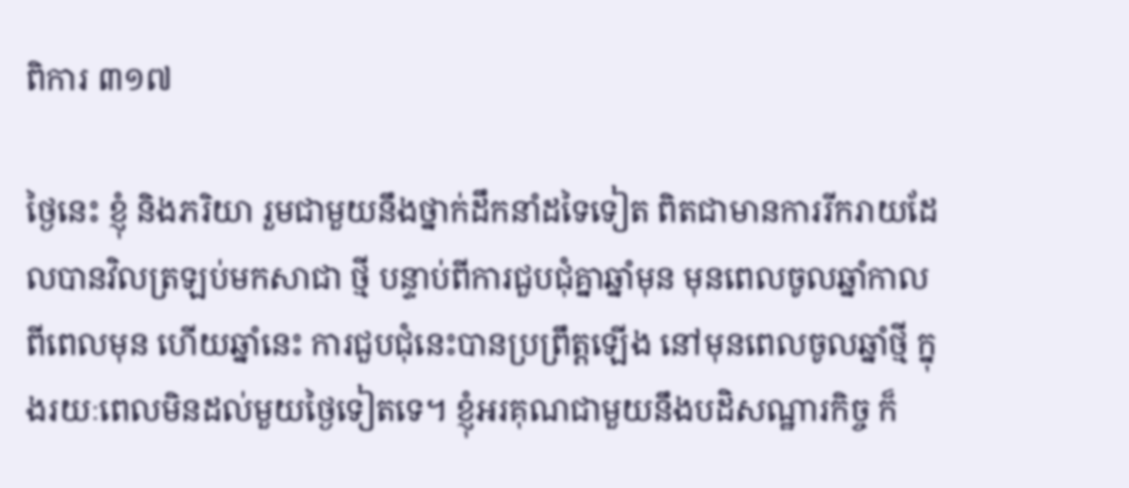ពិការ ៣១៧

ថ្ងៃនេះ ខ្ញុំ និងភរិយា រួមជាមួយនឹងថ្នាក់ដឹកនាំដទៃទៀត ពិតជាមានការរីករាយដែលបានវិលត្រឡប់មកសាជា ថ្មី បន្ទាប់ពីការជួបជុំគ្នាឆ្នាំមុន មុនពេលចូលឆ្នាំកាលពីពេលមុន ហើយឆ្នាំនេះ ការជួបជុំនេះបានប្រព្រឹត្តឡើង នៅមុនពេលចូលឆ្នាំថ្មី ក្នុងរយៈពេលមិនដល់មួយថ្ងៃទៀតទេ។ ខ្ញុំអរគុណជាមួយនឹងបដិសណ្ឋារកិច្ច ក៏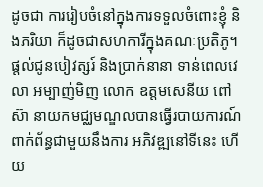ដូចជា ការរៀបចំនៅក្នុងការទទួលចំពោះខ្ញុំ និងភរិយា ក៏ដូចជាសហការីក្នុងគណៈប្រតិភូ។ ផ្តល់ជូនបៀវត្សរ៍ និងប្រាក់នានា ទាន់ពេលវេលា អម្បាញ់មិញ លោក ឧត្តមសេនីយ ពៅ ស៊ា នាយកមជ្ឈមណ្ឌលបានធ្វើរបាយការណ៍ ពាក់ព័ន្ធជាមួយនឹងការ អភិវឌ្ឍនៅទីនេះ ហើយ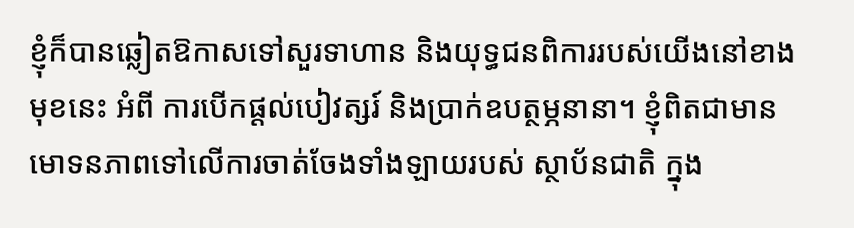ខ្ញុំក៏បានឆ្លៀតឱកាសទៅសួរទាហាន និងយុទ្ធជនពិការរបស់យើងនៅខាងមុខនេះ អំពី ការបើកផ្តល់បៀវត្សរ៍ និងប្រាក់ឧបត្ថម្ភនានា។ ខ្ញុំពិតជាមានមោទនភាពទៅលើការចាត់ចែងទាំងឡាយរបស់ ស្ថាប័នជាតិ ក្នុង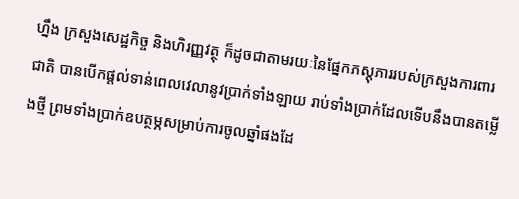ហ្នឹង ក្រសួងសេដ្ឋកិច្ច និងហិរញ្ញវត្ថុ ក៏ដូចជាតាមរយៈនៃផ្នែកភស្តុភាររបស់ក្រសួងការពារជាតិ បានបើកផ្តល់ទាន់ពេលវេលានូវប្រាក់ទាំងឡាយ រាប់ទាំងប្រាក់ដែលទើបនឹងបានតម្លើងថ្មី ព្រមទាំងប្រាក់ឧបត្ថម្ភសម្រាប់ការចូលឆ្នាំផងដែ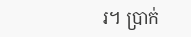រ។ ប្រាក់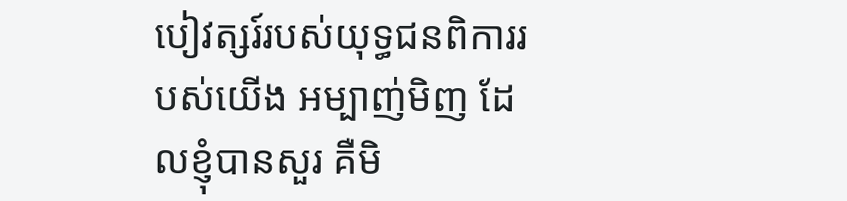បៀវត្សរ៍របស់យុទ្ធជនពិការរបស់យើង អម្បាញ់មិញ ដែលខ្ញុំបានសួរ គឺមិ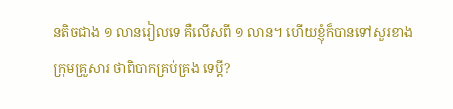នតិចជាង ១ លានរៀលទេ គឺលើសពី ១ លាន។ ហើយខ្ញុំក៏បានទៅសួរខាងក្រុមគ្រួសារ ថាពិបាកគ្រប់គ្រង ទេប្តី?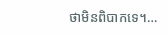ថាមិនពិបាកទេ។…